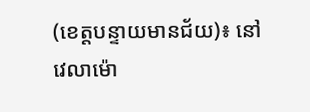(ខេត្តបន្ទាយមានជ័យ)៖ នៅវេលាម៉ោ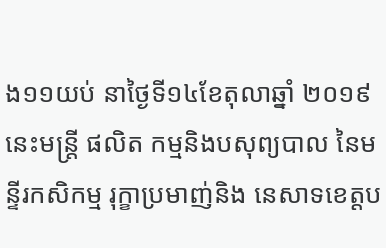ង១១យប់ នាថ្ងៃទី១៤ខែតុលាឆ្នាំ ២០១៩នេះមន្ត្រី ផលិត កម្មនិងបសុព្យបាល នៃមន្ទីរកសិកម្ម រុក្ខាប្រមាញ់និង នេសាទខេត្តប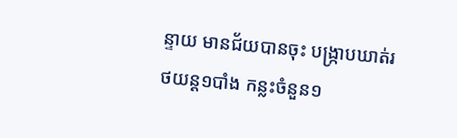ន្ទាយ មានជ័យបានចុះ បង្ក្រាបឃាត់រថយន្ត១បាំង កន្លះចំនួន១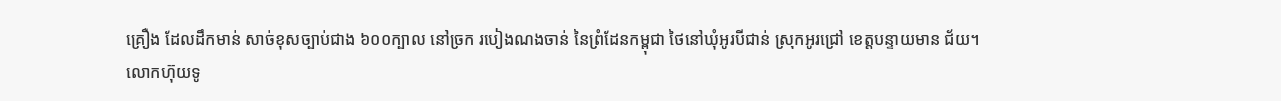គ្រឿង ដែលដឹកមាន់ សាច់ខុសច្បាប់ជាង ៦០០ក្បាល នៅច្រក របៀងណងចាន់ នៃព្រំដែនកម្ពុជា ថៃនៅឃុំអូរបីជាន់ ស្រុកអូរជ្រៅ ខេត្តបន្ទាយមាន ជ័យ។
លោកហ៊ុយទូ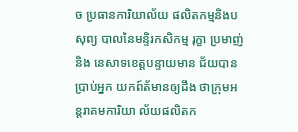ច ប្រធានការិយាល័យ ផលិតកម្មនិងបសុព្យ បាលនៃមន្ទិរកសិកម្ម រុក្ខា ប្រមាញ់ និង នេសាទខេត្តបន្ទាយមាន ជ័យបានប្រាប់អ្នក យកព៍ត័មានឲ្យដឹង ថាក្រុមអន្តរាគមការិយា ល័យផលិតក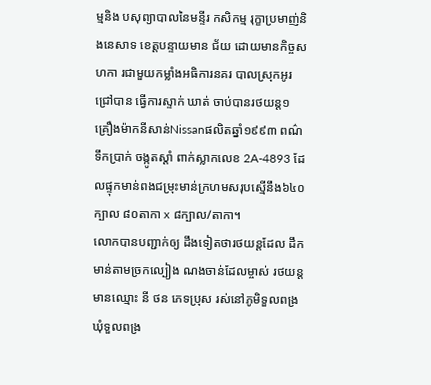ម្មនិង បសុព្យាបាលនៃមន្ទីរ កសិកម្ម រុក្ខាប្រមាញ់និងនេសាទ ខេត្តបន្ទាយមាន ជ័យ ដោយមានកិច្ចសហកា រជាមួយកម្លាំងអធិការនគរ បាលស្រុកអូរជ្រៅបាន ធ្វើការស្ទាក់ ឃាត់ ចាប់បានរថយន្ត១គ្រឿងម៉ាកនីសាន់Nissanផលិតឆ្នាំ១៩៩៣ ពណ៌ទឹកប្រាក់ ចង្កូតស្តាំ ពាក់ស្លាកលេខ 2A-4893 ដែលផ្ទុកមាន់ពងជម្រុះមាន់ក្រហមសរុបស្មើនឹង៦៤០ ក្បាល ៨០តាកា x ៨ក្បាល/តាកា។
លោកបានបញ្ជាក់ឲ្យ ដឹងទៀតថារថយន្តដែល ដឹកមាន់តាមច្រកល្បៀង ណងចាន់ដែលម្ចាស់ រថយន្តមានឈ្មោះ នី ថន ភេទប្រុស រស់នៅភូមិទួលពង្រ ឃុំទួលពង្រ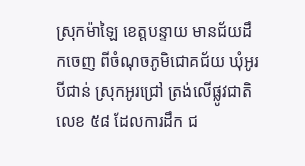ស្រុកម៉ាឡៃ ខេត្តបន្ទាយ មានជ័យដឹកចេញ ពីចំណុចភូមិជោគជ័យ ឃុំអូរបីជាន់ ស្រុកអូរជ្រៅ ត្រង់លើផ្លូវជាតិលេខ ៥៨ ដែលការដឹក ជ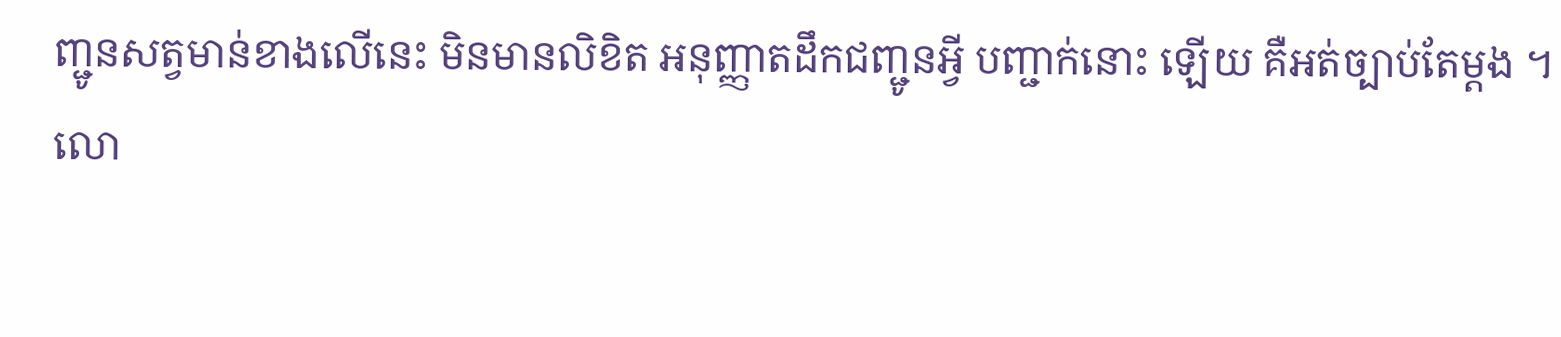ញ្ជូនសត្វមាន់ខាងលើនេះ មិនមានលិខិត អនុញ្ញាតដឹកជញ្ជូនអ្វី បញ្ជាក់នោះ ឡើយ គឺអត់ច្បាប់តែម្តង ។
លោ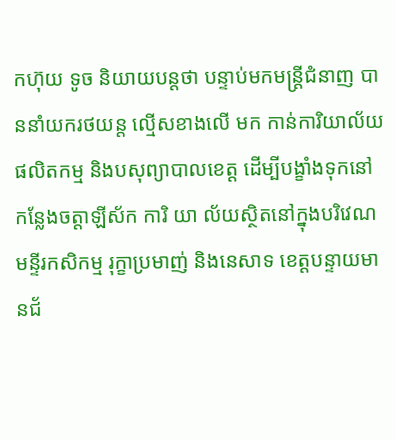កហ៊ុយ ទូច និយាយបន្តថា បន្ទាប់មកមន្រ្តីជំនាញ បាននាំយករថយន្ត ល្មើសខាងលើ មក កាន់ការិយាល័យ ផលិតកម្ម និងបសុព្យាបាលខេត្ត ដើម្បីបង្ខាំងទុកនៅ កន្លែងចត្តាឡីស័ក ការិ យា ល័យស្ថិតនៅក្នុងបរិវេណ មន្ទីរកសិកម្ម រុក្ខាប្រមាញ់ និងនេសាទ ខេត្តបន្ទាយមានជ័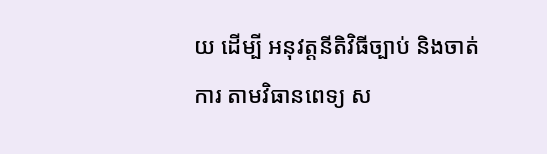យ ដើម្បី អនុវត្តនីតិវិធីច្បាប់ និងចាត់ការ តាមវិធានពេទ្យ ស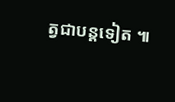ត្វជាបន្តទៀត ៕